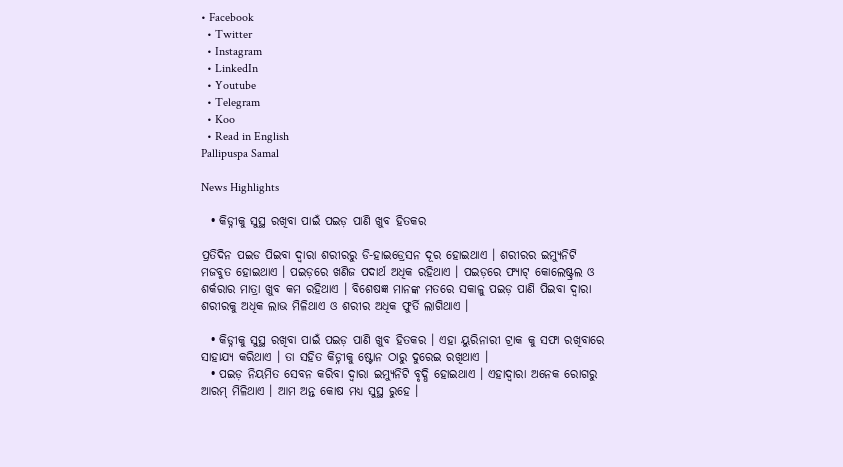• Facebook
  • Twitter
  • Instagram
  • LinkedIn
  • Youtube
  • Telegram
  • Koo
  • Read in English
Pallipuspa Samal

News Highlights

  • କିଡ୍ନୀକୁ ସୁସ୍ଥ ରଖିବା ପାଇଁ ପଇଡ଼ ପାଣି ଖୁବ ହିତକର

ପ୍ରତିଦିନ ପଇଡ ପିଇବା ଦ୍ୱାରା ଶରୀରରୁ ଡି-ହାଇଡ୍ରେସନ ଦୂର ହୋଇଥାଏ । ଶରୀରର ଇମ୍ୟୁନିଟି ମଜବୁତ ହୋଇଥାଏ । ପଇଡ଼ରେ ଖଣିଜ ପଦାର୍ଥ ଅଧିକ ରହିଥାଏ । ପଇଡ଼ରେ ଫ୍ୟାଟ୍ କୋଲେଷ୍ଟ୍ରଲ ଓ ଶର୍କରାର ମାତ୍ରା ଖୁବ କମ ରହିଥାଏ । ବିଶେଷଜ୍ଞ ମାନଙ୍କ ମତରେ ସକାଳୁ ପଇଡ଼ ପାଣି ପିଇବା ଦ୍ୱାରା ଶରୀରକୁ ଅଧିକ ଲାଭ ମିଳିଥାଏ ଓ ଶରୀର ଅଧିକ ଫୁର୍ତି ଲାଗିଥାଏ ।

  • କିଡ୍ନୀକୁ ସୁସ୍ଥ ରଖିବା ପାଇଁ ପଇଡ଼ ପାଣି ଖୁବ ହିତକର । ଏହା ୟୁରିନାରୀ ଟ୍ରାକ କୁ ସଫା ରଖିବାରେ ସାହାଯ୍ୟ କରିଥାଏ । ତା ସହିତ କିଡ୍ନୀକୁ ଷ୍ଟୋନ ଠାରୁ ଦୁରେଇ ରଖିଥାଏ ।
  • ପଇଡ଼ ନିୟମିତ ସେବନ କରିବା ଦ୍ୱାରା ଇମ୍ୟୁନିଟି ବୃଦ୍ଧି ହୋଇଥାଏ । ଏହାଦ୍ୱାରା ଅନେକ ରୋଗରୁ ଆରମ୍ ମିଳିଥାଏ । ଆମ ଅନ୍ତ କୋଷ ମଧ୍ୟ ସୁସ୍ଥ ରୁହେ ।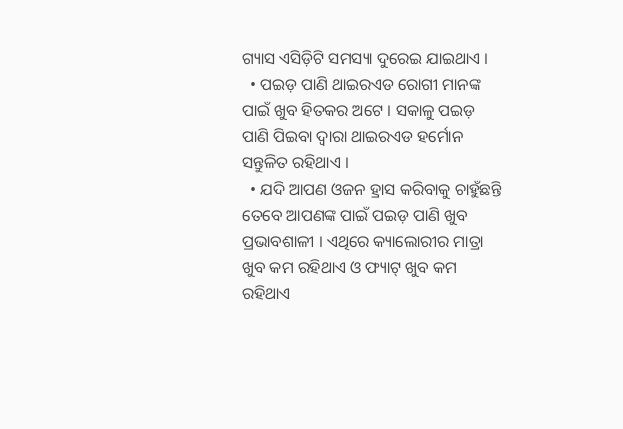ଗ୍ୟାସ ଏସିଡ଼ିଟି ସମସ୍ୟା ଦୁରେଇ ଯାଇଥାଏ ।
  • ପଇଡ଼ ପାଣି ଥାଇରଏଡ ରୋଗୀ ମାନଙ୍କ ପାଇଁ ଖୁବ ହିତକର ଅଟେ । ସକାଳୁ ପଇଡ଼ ପାଣି ପିଇବା ଦ୍ୱାରା ଥାଇରଏଡ ହର୍ମୋନ ସନ୍ତୁଳିତ ରହିଥାଏ ।
  • ଯଦି ଆପଣ ଓଜନ ହ୍ରାସ କରିବାକୁ ଚାହୁଁଛନ୍ତି ତେବେ ଆପଣଙ୍କ ପାଇଁ ପଇଡ଼ ପାଣି ଖୁବ ପ୍ରଭାବଶାଳୀ । ଏଥିରେ କ୍ୟାଲୋରୀର ମାତ୍ରା ଖୁବ କମ ରହିଥାଏ ଓ ଫ୍ୟାଟ୍ ଖୁବ କମ ରହିଥାଏ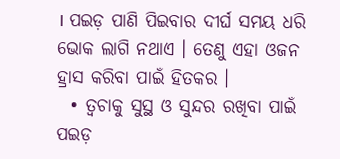। ପଇଡ଼ ପାଣି ପିଇବାର ଦୀର୍ଘ ସମୟ ଧରି ଭୋକ ଲାଗି ନଥାଏ । ତେଣୁ ଏହା ଓଜନ ହ୍ରାସ କରିବା ପାଇଁ ହିତକର ।
  • ତ୍ୱଚାକୁ ସୁସ୍ଥ ଓ ସୁନ୍ଦର ରଖିବା ପାଇଁ ପଇଡ଼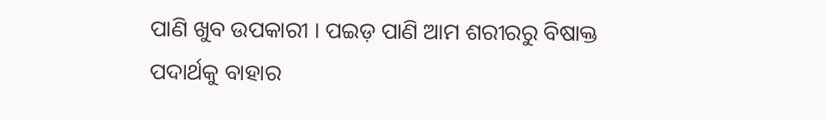ପାଣି ଖୁବ ଉପକାରୀ । ପଇଡ଼ ପାଣି ଆମ ଶରୀରରୁ ବିଷାକ୍ତ ପଦାର୍ଥକୁ ବାହାର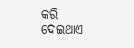କରି ଦେଇଥାଏ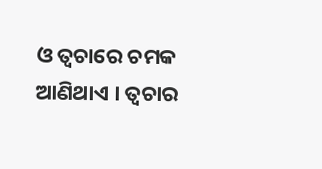ଓ ତ୍ୱଚାରେ ଚମକ ଆଣିଥାଏ । ତ୍ୱଚାର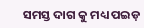ସମସ୍ତ ଦାଗ କୁ ମଧ୍ୟ ପଇଡ଼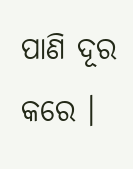ପାଣି ଦୂର କରେ ।